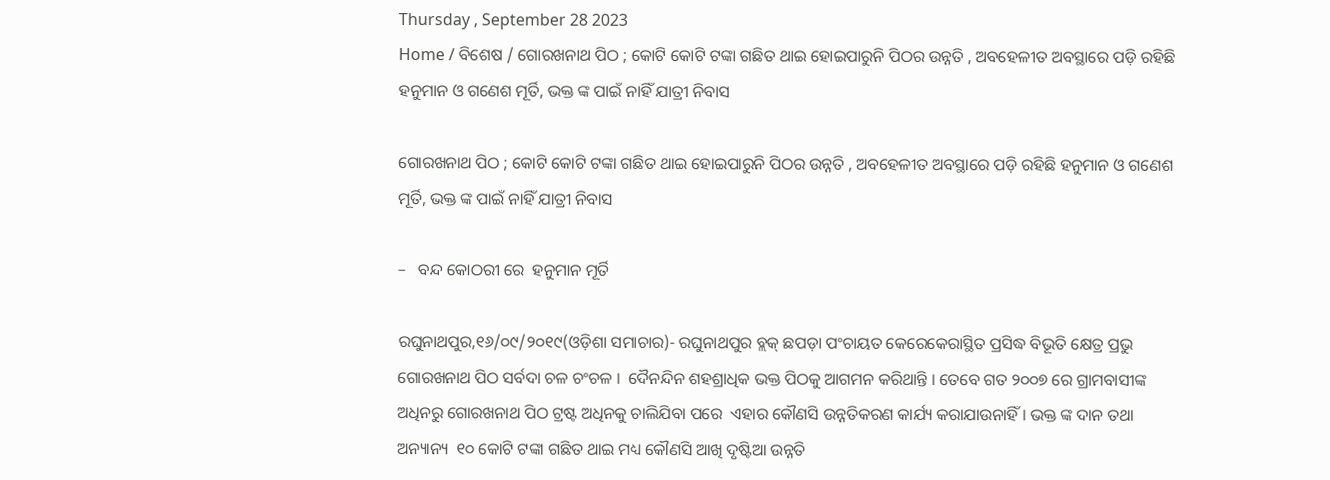Thursday , September 28 2023
Home / ବିଶେଷ / ଗୋରଖନାଥ ପିଠ ; କୋଟି କୋଟି ଟଙ୍କା ଗଛିତ ଥାଇ ହୋଇପାରୁନି ପିଠର ଉନ୍ନତି , ଅବହେଳୀତ ଅବସ୍ଥାରେ ପଡ଼ି ରହିଛି ହନୁମାନ ଓ ଗଣେଶ ମୂର୍ତି, ଭକ୍ତ ଙ୍କ ପାଇଁ ନାହିଁ ଯାତ୍ରୀ ନିବାସ

ଗୋରଖନାଥ ପିଠ ; କୋଟି କୋଟି ଟଙ୍କା ଗଛିତ ଥାଇ ହୋଇପାରୁନି ପିଠର ଉନ୍ନତି , ଅବହେଳୀତ ଅବସ୍ଥାରେ ପଡ଼ି ରହିଛି ହନୁମାନ ଓ ଗଣେଶ ମୂର୍ତି, ଭକ୍ତ ଙ୍କ ପାଇଁ ନାହିଁ ଯାତ୍ରୀ ନିବାସ

–   ବନ୍ଦ କୋଠରୀ ରେ  ହନୁମାନ ମୂର୍ତି

ରଘୁନାଥପୁର,୧୬/୦୯/୨୦୧୯(ଓଡ଼ିଶା ସମାଚାର)- ରଘୁନାଥପୁର ବ୍ଲକ୍ ଛପଡ଼ା ପଂଚାୟତ କେରେକେରାସ୍ଥିତ ପ୍ରସିଦ୍ଧ ବିଭୂତି କ୍ଷେତ୍ର ପ୍ରଭୁ ଗୋରଖନାଥ ପିଠ ସର୍ବଦା ଚଳ ଚଂଚଳ ।  ଦୈନନ୍ଦିନ ଶହଶ୍ରାଧିକ ଭକ୍ତ ପିଠକୁ ଆଗମନ କରିଥାନ୍ତି । ତେବେ ଗତ ୨୦୦୭ ରେ ଗ୍ରାମବାସୀଙ୍କ ଅଧିନରୁ ଗୋରଖନାଥ ପିଠ ଟ୍ରଷ୍ଟ ଅଧିନକୁ ଚାଲିଯିବା ପରେ  ଏହାର କୌଣସି ଉନ୍ନତିକରଣ କାର୍ଯ୍ୟ କରାଯାଉନାହିଁ । ଭକ୍ତ ଙ୍କ ଦାନ ତଥା ଅନ୍ୟାନ୍ୟ  ୧୦ କୋଟି ଟଙ୍କା ଗଛିତ ଥାଇ ମଧ୍ୟ କୌଣସି ଆଖି ଦୃଷ୍ଟିଆ ଉନ୍ନତି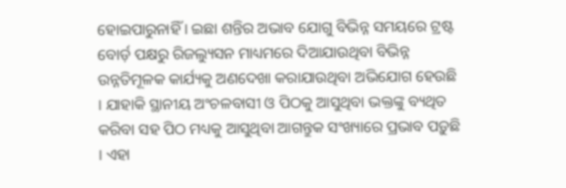ହୋଇପାରୁନାହିଁ । ଇଛା ଶନ୍ତିର ଅଭାବ ଯୋଗୁ ବିଭିନ୍ନ ସମୟରେ ଟ୍ରଷ୍ଟ ବୋର୍ଡ଼ ପକ୍ଷରୁ ରିଜଲ୍ୟୁସନ ମାଧ୍ୟମରେ ଦିଆଯାଉଥିବା ବିଭିନ୍ନ ଉନ୍ନତିମୂଳକ କାର୍ଯ୍ୟକୁ ଅଣଦେଖା କରାଯାଉଥିବା ଅଭିଯୋଗ ହେଉଛି । ଯାହାକି ସ୍ଥାନୀୟ ଅଂଚଳବାସୀ ଓ ପିଠକୁ ଆସୁଥିବା ଭକ୍ତଙ୍କୁ ବ୍ୟଥିତ କରିବା ସହ ପିଠ ମଧ୍ୟକୁ ଆସୁଥିବା ଆଗନ୍ତୁକ ସଂଖ୍ୟାରେ ପ୍ରଭାବ ପଡ଼ୁଛି । ଏହା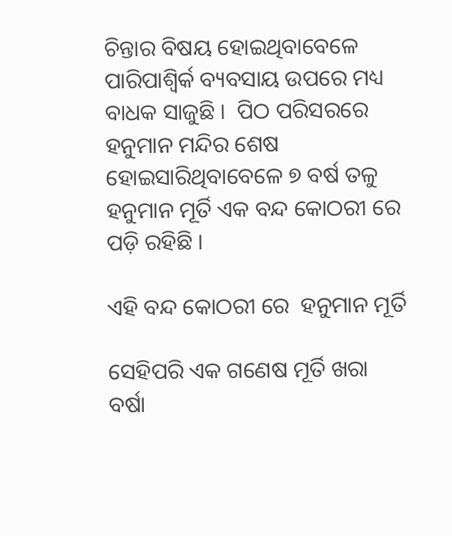ଚିନ୍ତାର ବିଷୟ ହୋଇଥିବାବେଳେ ପାରିପାଶ୍ୱିର୍କ ବ୍ୟବସାୟ ଉପରେ ମଧ୍ୟ ବାଧକ ସାଜୁଛି ।  ପିଠ ପରିସରରେ ହନୁମାନ ମନ୍ଦିର ଶେଷ ହୋଇସାରିଥିବାବେଳେ ୭ ବର୍ଷ ତଳୁ ହନୁମାନ ମୂର୍ତି ଏକ ବନ୍ଦ କୋଠରୀ ରେ ପଡ଼ି ରହିଛି ।

ଏହି ବନ୍ଦ କୋଠରୀ ରେ  ହନୁମାନ ମୂର୍ତି

ସେହିପରି ଏକ ଗଣେଷ ମୂର୍ତି ଖରା ବର୍ଷା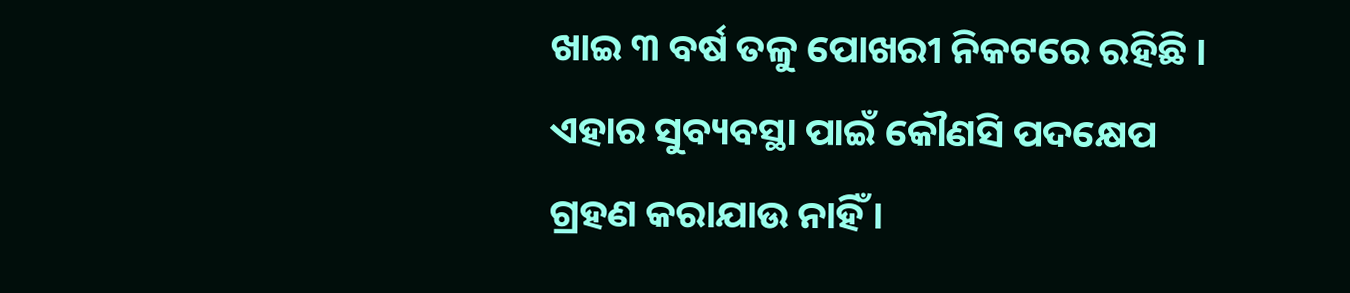ଖାଇ ୩ ବର୍ଷ ତଳୁ ପୋଖରୀ ନିକଟରେ ରହିଛି ।  ଏହାର ସୁବ୍ୟବସ୍ଥା ପାଇଁ କୌଣସି ପଦକ୍ଷେପ ଗ୍ରହଣ କରାଯାଉ ନାହିଁ ।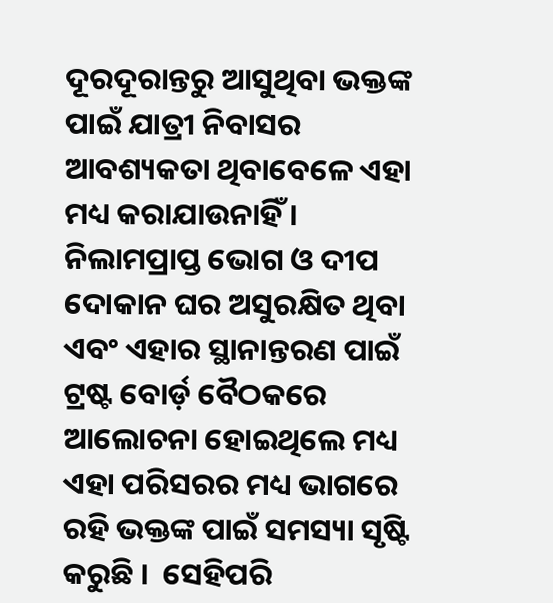ଦୂରଦୂରାନ୍ତରୁ ଆସୁଥିବା ଭକ୍ତଙ୍କ ପାଇଁ ଯାତ୍ରୀ ନିବାସର ଆବଶ୍ୟକତା ଥିବାବେଳେ ଏହା ମଧ୍ୟ କରାଯାଉନାହିଁ ।  ନିଲାମପ୍ରାପ୍ତ ଭୋଗ ଓ ଦୀପ ଦୋକାନ ଘର ଅସୁରକ୍ଷିତ ଥିବା ଏବଂ ଏହାର ସ୍ଥାନାନ୍ତରଣ ପାଇଁ ଟ୍ରଷ୍ଟ ବୋର୍ଡ଼ ବୈଠକରେ ଆଲୋଚନା ହୋଇଥିଲେ ମଧ୍ୟ ଏହା ପରିସରର ମଧ୍ୟ ଭାଗରେ ରହି ଭକ୍ତଙ୍କ ପାଇଁ ସମସ୍ୟା ସୃଷ୍ଟି କରୁଛି ।  ସେହିପରି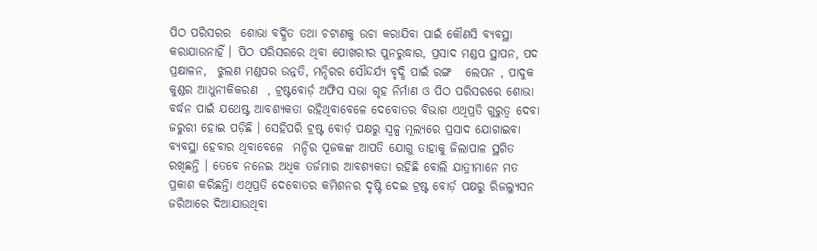ପିଠ ପରିସରର  ଶୋଭା ବର୍ଦ୍ଧିତ ତଥା ଚଟାଣକୁ ଉଚା କରାଯିବା ପାଇଁ କୌଣସି ବ୍ୟବସ୍ଥା କରାଯାଉନାହିଁ । ପିଠ ପରିସରରେ ଥିବା ପୋଖରୀର ପୁନରୁଦ୍ଧାର, ପ୍ରସାଦ ମଣ୍ଡପ ସ୍ଥାପନ, ପଦ ପ୍ରକ୍ଷାଳନ,  ଝୁଲଣ ମଣ୍ଡପର ଉନ୍ନତି, ମନ୍ଦିରର ସୌନ୍ଦର୍ଯ୍ୟ ବୃଦ୍ଧି ପାଇଁ ରଙ୍ଗ   ଲେପନ , ପାଦୁକ କୁଣ୍ଡର ଆଧୁନୀକିକରଣ  , ଟ୍ରଷ୍ଟବୋର୍ଡ଼ ଅଫିସ ସଭା ଗୃହ ନିର୍ମାଣ ଓ ପିଠ ପରିସରରେ ଶୋଭା ବର୍ଦ୍ଧନ ପାଇଁ ଯଥେଷ୍ଟ ଆବଶ୍ୟକତା ରହିଥିବାବେଳେ ଦେବୋତର ବିଭାଗ ଏଥିପ୍ରତି ଗୁରୁତ୍ୱ ଦେବା ଜରୁରୀ ହୋଇ ପଡ଼ିଛି । ସେହିପରି ଟ୍ରଷ୍ଟ ବୋର୍ଡ଼ ପକ୍ଷରୁ ସ୍ୱଳ୍ପ ମୂଲ୍ୟରେ ପ୍ରସାଦ ଯୋଗାଇବା ବ୍ୟବସ୍ଥା ହେବାର ଥିବାବେଳେ  ମନ୍ଦିର ପୂଜକଙ୍କ ଆପତି ଯୋଗୁ ତାହାକୁ ଜିଲାପାଳ ସ୍ଥଗିତ ରଖିଛନ୍ତି । ତେବେ ନନେଇ ଅଧିକ ତର୍ଜମାର ଆବଶ୍ୟକତା ରହିଛି ବୋଲି ଯାତ୍ରୀମାନେ ମତ ପ୍ରକାଶ କରିଛନ୍ତିା ଏଥିପ୍ରତି ଦେବୋତର କମିଶନର ଦୃଷ୍ଟି ଦେଇ ଟ୍ରଷ୍ଟ ବୋର୍ଡ଼ ପକ୍ଷରୁ ରିଜଲ୍ୟୁସନ ଜରିଆରେ ଦିଆଯାଉଥିବା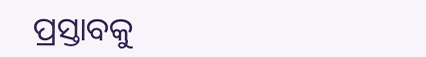ପ୍ରସ୍ତାବକୁ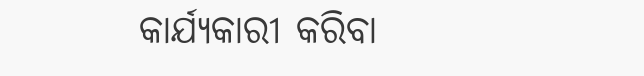କାର୍ଯ୍ୟକାରୀ କରିବା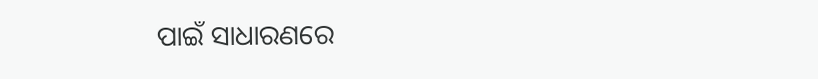ପାଇଁ ସାଧାରଣରେ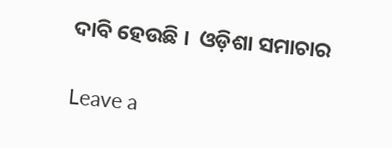ଦାବି ହେଉଛି ।  ଓଡ଼ିଶା ସମାଚାର

Leave a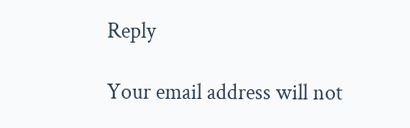Reply

Your email address will not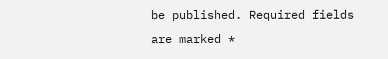be published. Required fields are marked *